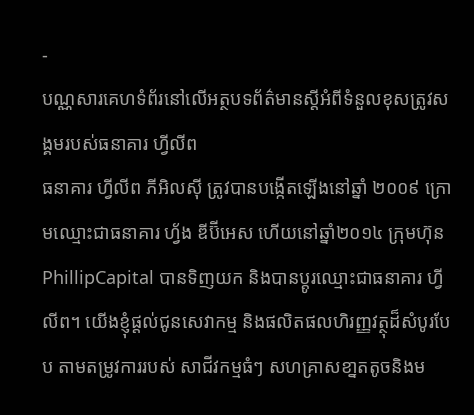-
បណ្ណសារគេហទំព័រនៅលើអត្ថបទព័ត៌មានស្តីអំពីទំនួលខុសត្រូវសង្គមរបស់ធនាគារ ហ្វីលីព
ធនាគារ ហ្វីលីព ភីអិលស៊ី ត្រូវបានបង្កើតឡើងនៅឆ្នាំ ២០០៩ ក្រោមឈ្មោះជាធនាគារ ហ្វ័ង ឌីប៊ីអេស ហើយនៅឆ្នាំ២០១៤ ក្រុមហ៊ុន PhillipCapital បានទិញយក និងបានប្តូរឈ្មោះជាធនាគារ ហ្វីលីព។ យើងខ្ញុំផ្តល់ជូនសេវាកម្ម និងផលិតផលហិរញ្ញវត្ថុដ៏សំបូរបែប តាមតម្រូវការរបស់ សាជីវកម្មធំៗ សហគ្រាសខា្នតតូចនិងម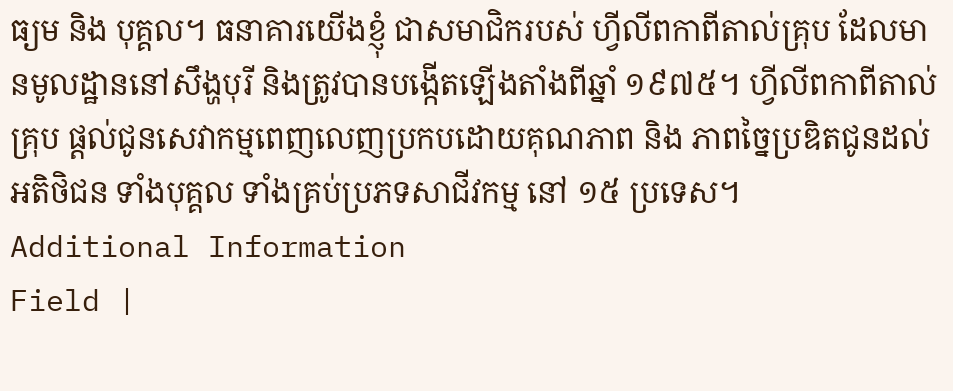ធ្យម និង បុគ្គល។ ធនាគារយើងខ្ញុំ ជាសមាជិករបស់ ហ្វីលីពកាពីតាល់គ្រុប ដែលមានមូលដ្ឋាននៅសឹង្ហបុរី និងត្រូវបានបង្កើតឡើងតាំងពីឆ្នាំ ១៩៧៥។ ហ្វីលីពកាពីតាល់គ្រុប ផ្តល់ជូនសេវាកម្មពេញលេញប្រកបដោយគុណភាព និង ភាពច្នៃប្រឌិតជូនដល់អតិថិជន ទាំងបុគ្គល ទាំងគ្រប់ប្រភទសាជីវកម្ម នៅ ១៥ ប្រទេស។
Additional Information
Field |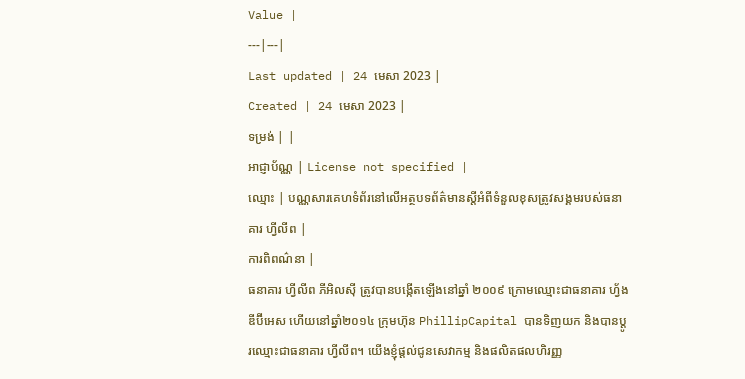Value |
---|---|
Last updated | 24 មេសា 2023 |
Created | 24 មេសា 2023 |
ទម្រង់ | |
អាជ្ញាប័ណ្ណ | License not specified |
ឈ្មោះ | បណ្ណសារគេហទំព័រនៅលើអត្ថបទព័ត៌មានស្តីអំពីទំនួលខុសត្រូវសង្គមរបស់ធនាគារ ហ្វីលីព |
ការពិពណ៌នា |
ធនាគារ ហ្វីលីព ភីអិលស៊ី ត្រូវបានបង្កើតឡើងនៅឆ្នាំ ២០០៩ ក្រោមឈ្មោះជាធនាគារ ហ្វ័ង ឌីប៊ីអេស ហើយនៅឆ្នាំ២០១៤ ក្រុមហ៊ុន PhillipCapital បានទិញយក និងបានប្តូរឈ្មោះជាធនាគារ ហ្វីលីព។ យើងខ្ញុំផ្តល់ជូនសេវាកម្ម និងផលិតផលហិរញ្ញ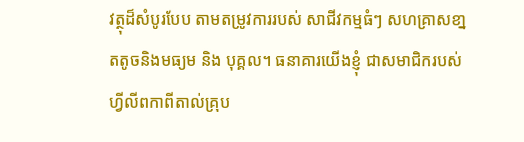វត្ថុដ៏សំបូរបែប តាមតម្រូវការរបស់ សាជីវកម្មធំៗ សហគ្រាសខា្នតតូចនិងមធ្យម និង បុគ្គល។ ធនាគារយើងខ្ញុំ ជាសមាជិករបស់ ហ្វីលីពកាពីតាល់គ្រុប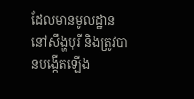ដែលមានមូលដ្ឋាននៅសឹង្ហបុរី និងត្រូវបានបង្កើតឡើង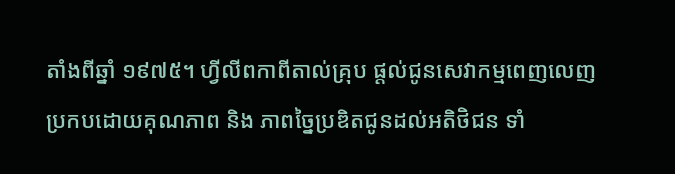តាំងពីឆ្នាំ ១៩៧៥។ ហ្វីលីពកាពីតាល់គ្រុប ផ្តល់ជូនសេវាកម្មពេញលេញប្រកបដោយគុណភាព និង ភាពច្នៃប្រឌិតជូនដល់អតិថិជន ទាំ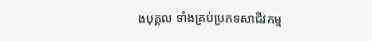ងបុគ្គល ទាំងគ្រប់ប្រភទសាជីវកម្ម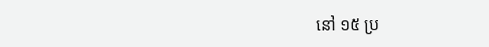នៅ ១៥ ប្រ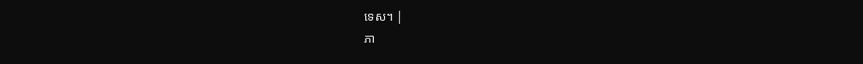ទេស។ |
ភា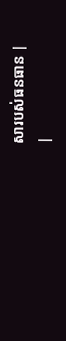សារបស់ធនធាន |
|